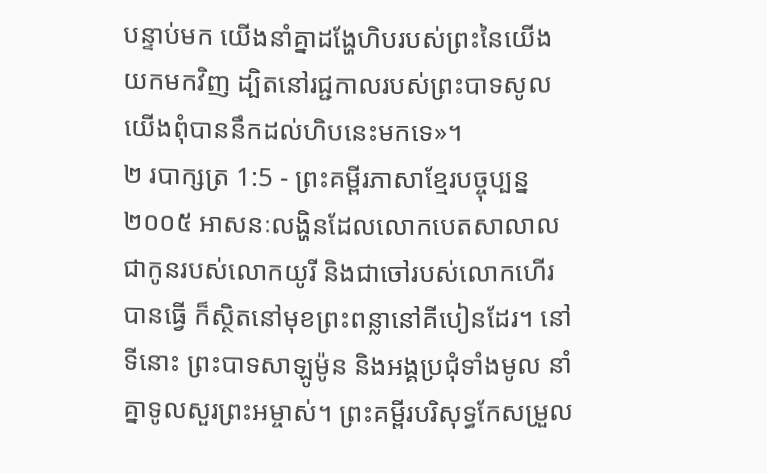បន្ទាប់មក យើងនាំគ្នាដង្ហែហិបរបស់ព្រះនៃយើងយកមកវិញ ដ្បិតនៅរជ្ជកាលរបស់ព្រះបាទសូល យើងពុំបាននឹកដល់ហិបនេះមកទេ»។
២ របាក្សត្រ 1:5 - ព្រះគម្ពីរភាសាខ្មែរបច្ចុប្បន្ន ២០០៥ អាសនៈលង្ហិនដែលលោកបេតសាលាល ជាកូនរបស់លោកយូរី និងជាចៅរបស់លោកហើរ បានធ្វើ ក៏ស្ថិតនៅមុខព្រះពន្លានៅគីបៀនដែរ។ នៅទីនោះ ព្រះបាទសាឡូម៉ូន និងអង្គប្រជុំទាំងមូល នាំគ្នាទូលសួរព្រះអម្ចាស់។ ព្រះគម្ពីរបរិសុទ្ធកែសម្រួល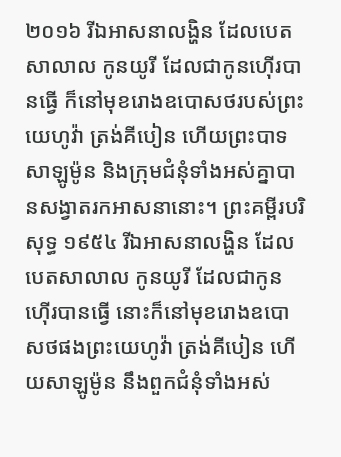២០១៦ រីឯអាសនាលង្ហិន ដែលបេតសាលាល កូនយូរី ដែលជាកូនហ៊ើរបានធ្វើ ក៏នៅមុខរោងឧបោសថរបស់ព្រះយេហូវ៉ា ត្រង់គីបៀន ហើយព្រះបាទសាឡូម៉ូន និងក្រុមជំនុំទាំងអស់គ្នាបានសង្វាតរកអាសនានោះ។ ព្រះគម្ពីរបរិសុទ្ធ ១៩៥៤ រីឯអាសនាលង្ហិន ដែលបេតសាលាល កូនយូរី ដែលជាកូនហ៊ើរបានធ្វើ នោះក៏នៅមុខរោងឧបោសថផងព្រះយេហូវ៉ា ត្រង់គីបៀន ហើយសាឡូម៉ូន នឹងពួកជំនុំទាំងអស់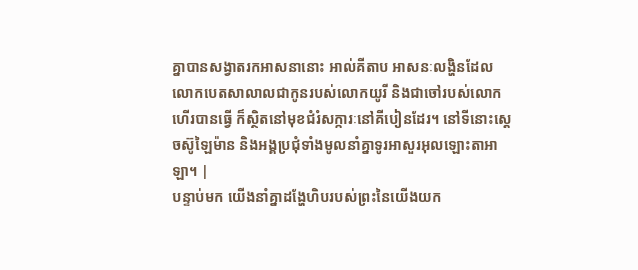គ្នាបានសង្វាតរកអាសនានោះ អាល់គីតាប អាសនៈលង្ហិនដែលលោកបេតសាលាលជាកូនរបស់លោកយូរី និងជាចៅរបស់លោកហើរបានធ្វើ ក៏ស្ថិតនៅមុខជំរំសក្ការៈនៅគីបៀនដែរ។ នៅទីនោះស្តេចស៊ូឡៃម៉ាន និងអង្គប្រជុំទាំងមូលនាំគ្នាទូរអាសួរអុលឡោះតាអាឡា។ |
បន្ទាប់មក យើងនាំគ្នាដង្ហែហិបរបស់ព្រះនៃយើងយក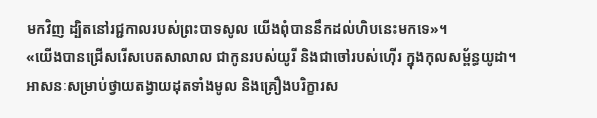មកវិញ ដ្បិតនៅរជ្ជកាលរបស់ព្រះបាទសូល យើងពុំបាននឹកដល់ហិបនេះមកទេ»។
«យើងបានជ្រើសរើសបេតសាលាល ជាកូនរបស់យូរី និងជាចៅរបស់ហ៊ើរ ក្នុងកុលសម្ព័ន្ធយូដា។
អាសនៈសម្រាប់ថ្វាយតង្វាយដុតទាំងមូល និងគ្រឿងបរិក្ខារស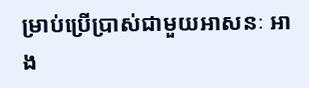ម្រាប់ប្រើប្រាស់ជាមួយអាសនៈ អាង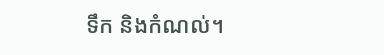ទឹក និងកំណល់។